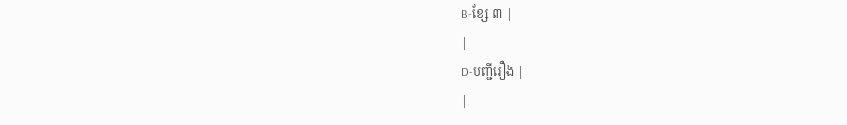B-ខ្សែ ៣ |
|
D-បញ្ជីរឿង |
|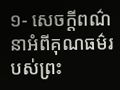១- សេចក្ដីពណ៌នាអំពីគុណធម៌របស់ព្រះ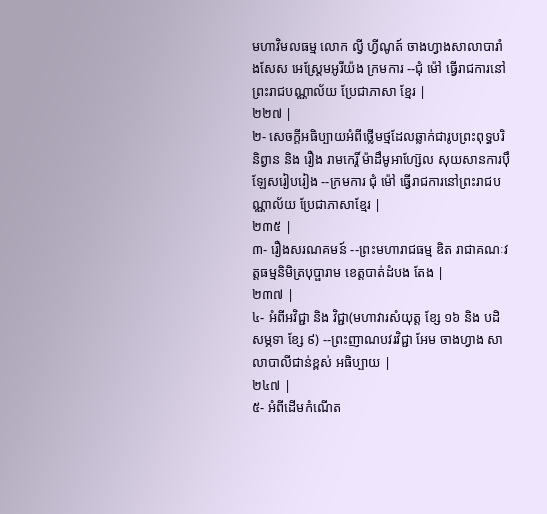មហាវិមលធម្ម លោក ល្វី ហ្វីណូត៍ ចាងហ្វាងសាលាបារាំងសែស អេស្ដ្រែមអូរីយ៉ង ក្រមការ --ជុំ ម៉ៅ ធ្វើរាជការនៅព្រះរាជបណ្ណាល័យ ប្រែជាភាសា ខ្មែរ |
២២៧ |
២- សេចក្ដីអធិប្បាយអំពីថ្លើមថ្មដែលឆ្លាក់ជារូបព្រះពុទ្ធបរិនិព្វាន និង រឿង រាមកេរ្តិ៍ ម៉ាដឹមូអាហ្ស៊ែល សុយសានការប៉ឹឡែសរៀបរៀង --ក្រមការ ជុំ ម៉ៅ ធ្វើរាជការនៅព្រះរាជបណ្ណាល័យ ប្រែជាភាសាខ្មែរ |
២៣៥ |
៣- រឿងសរណគមន៍ --ព្រះមហារាជធម្ម ឌិត រាជាគណៈវត្តធម្មនិមិត្របុប្ផារាម ខេត្តបាត់ដំបង តែង |
២៣៧ |
៤- អំពីអវិជ្ជា និង វិជ្ជា(មហាវារសំយុត្ដ ខ្សែ ១៦ និង បដិសម្ភទា ខ្សែ ៩) --ព្រះញាណបវរវិជ្ជា អែម ចាងហ្វាង សាលាបាលីជាន់ខ្ពស់ អធិប្បាយ |
២៤៧ |
៥- អំពីដើមកំណើត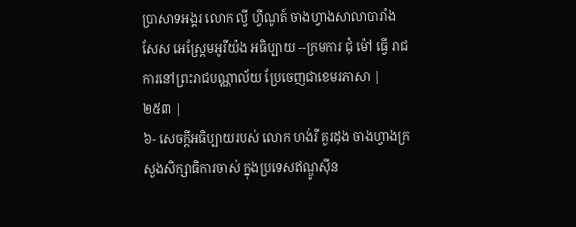ប្រាសាទអង្គរ លោក ល្វី ហ្វីណូត៍ ចាងហ្វាងសាលាបារាំងសែស អេស្ដ្រែមអូរីយ៉ង អធិប្បាយ --ក្រមការ ជុំ ម៉ៅ ធ្វើ រាជការនៅព្រះរាជបណ្ណាល័យ ប្រែចេញជាខេមរភាសា |
២៥៣ |
៦- សេចក្ដីអធិប្បាយរបស់ លោក ហង់រី គួរដុង ចាងហ្វាងក្រសួងសិក្សាធិការចាស់ ក្នុងប្រទេសឥណ្ឌូស៊ីន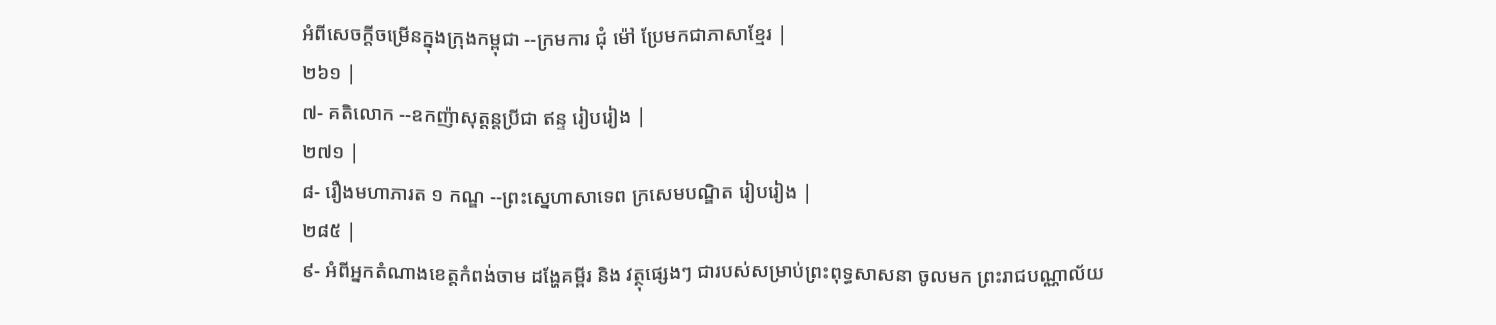អំពីសេចក្ដីចម្រើនក្នុងក្រុងកម្ពុជា --ក្រមការ ជុំ ម៉ៅ ប្រែមកជាភាសាខ្មែរ |
២៦១ |
៧- គតិលោក --ឧកញ៉ាសុត្ដន្ដប្រីជា ឥន្ទ រៀបរៀង |
២៧១ |
៨- រឿងមហាភារត ១ កណ្ឌ --ព្រះស្នេហាសាទេព ក្រសេមបណ្ឌិត រៀបរៀង |
២៨៥ |
៩- អំពីអ្នកតំណាងខេត្តកំពង់ចាម ដង្ហែគម្ពីរ និង វត្ថុផ្សេងៗ ជារបស់សម្រាប់ព្រះពុទ្ធសាសនា ចូលមក ព្រះរាជបណ្ណាល័យ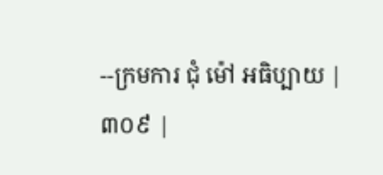--ក្រមការ ជុំ ម៉ៅ អធិប្បាយ |
៣០៩ |